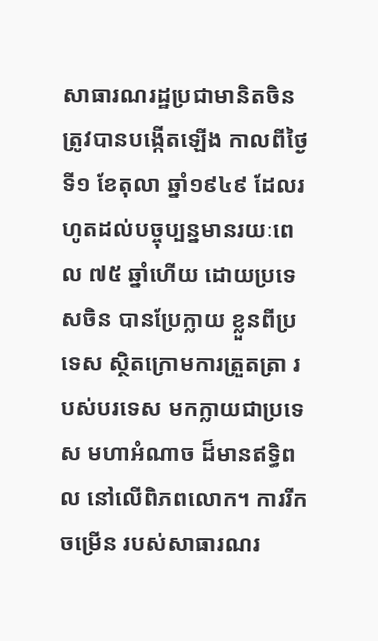សាធារណរដ្ឋប្រជាមានិតចិន ត្រូវបានបង្កើតឡើង កាលពីថ្ងៃទី១ ខែតុលា ឆ្នាំ១៩៤៩ ដែលរហូតដល់បច្ចុប្បន្នមានរយៈពេល ៧៥ ឆ្នាំហើយ ដោយប្រទេសចិន បានប្រែក្លាយ ខ្លួនពីប្រទេស ស្ថិតក្រោមការត្រួតត្រា របស់បរទេស មកក្លាយជាប្រទេស មហាអំណាច ដ៏មានឥទ្ធិពល នៅលើពិភពលោក។ ការរីកចម្រើន របស់សាធារណរ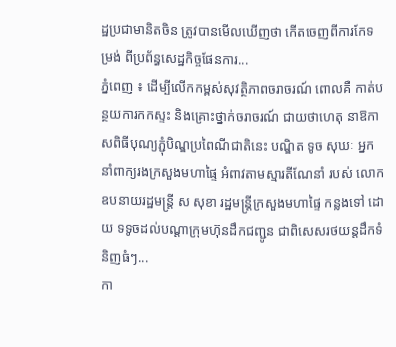ដ្ឋប្រជាមានិតចិន ត្រូវបានមើលឃើញថា កើតចេញពីការកែទម្រង់ ពីប្រព័ន្ធសេដ្ឋកិច្ចផែនការ...
ភ្នំពេញ ៖ ដើម្បីលើកកម្ពស់សុវត្ថិភាពចរាចរណ៍ ពោលគឺ កាត់បន្ថយការកកស្ទះ និងគ្រោះថ្នាក់ចរាចរណ៍ ជាយថាហេតុ នាឱកាសពិធីបុណ្យភ្ជុំបិណ្ឌប្រពៃណីជាតិនេះ បណ្ឌិត ទូច សុឃៈ អ្នកនាំពាក្យរងក្រសួងមហាផ្ទៃ អំពាវតាមស្មារតីណែនាំ របស់ លោកឧបនាយរដ្ឋមន្ត្រី ស សុខា រដ្ឋមន្ត្រីក្រសួងមហាផ្ទៃ កន្លងទៅ ដោយ ទទូចដល់បណ្ដាក្រុមហ៊ុនដឹកជញ្ជូន ជាពិសេសរថយន្តដឹកទំនិញធំៗ...
កា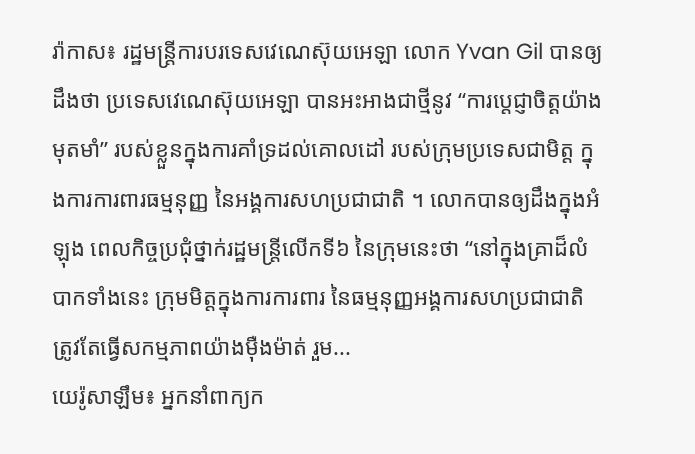រ៉ាកាស៖ រដ្ឋមន្ត្រីការបរទេសវេណេស៊ុយអេឡា លោក Yvan Gil បានឲ្យដឹងថា ប្រទេសវេណេស៊ុយអេឡា បានអះអាងជាថ្មីនូវ “ការប្តេជ្ញាចិត្តយ៉ាងមុតមាំ” របស់ខ្លួនក្នុងការគាំទ្រដល់គោលដៅ របស់ក្រុមប្រទេសជាមិត្ត ក្នុងការការពារធម្មនុញ្ញ នៃអង្គការសហប្រជាជាតិ ។ លោកបានឲ្យដឹងក្នុងអំឡុង ពេលកិច្ចប្រជុំថ្នាក់រដ្ឋមន្ត្រីលើកទី៦ នៃក្រុមនេះថា “នៅក្នុងគ្រាដ៏លំបាកទាំងនេះ ក្រុមមិត្តក្នុងការការពារ នៃធម្មនុញ្ញអង្គការសហប្រជាជាតិ ត្រូវតែធ្វើសកម្មភាពយ៉ាងម៉ឺងម៉ាត់ រួម...
យេរ៉ូសាឡឹម៖ អ្នកនាំពាក្យក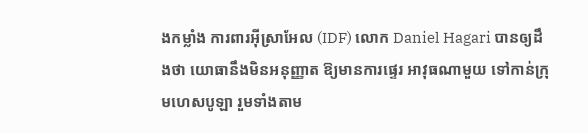ងកម្លាំង ការពារអ៊ីស្រាអែល (IDF) លោក Daniel Hagari បានឲ្យដឹងថា យោធានឹងមិនអនុញ្ញាត ឱ្យមានការផ្ទេរ អាវុធណាមួយ ទៅកាន់ក្រុមហេសបូឡា រួមទាំងតាម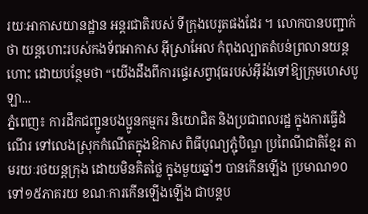រយៈអាកាសយានដ្ឋាន អន្តរជាតិរបស់ ទីក្រុងបេរូតផងដែរ ។ លោកបានបញ្ជាក់ថា យន្តហោះរបស់កងទ័ពអាកាស អ៊ីស្រាអែល កំពុងល្បាតតំបន់ព្រលានយន្តហោះ ដោយបន្ថែមថា “យើងដឹងពីការផ្ទេរសព្វាវុធរបស់អ៊ីរ៉ង់ទៅឱ្យក្រុមហេសបូឡា...
ភ្នំពេញ៖ ការដឹកជញ្ជូនបងប្អូនកម្មករ និយោជិត និងប្រជាពលរដ្ឋ ក្នុងការធ្វើដំណើរ ទៅលេងស្រុកកំណើតក្នុងឱកាស ពិធីបុណ្យភ្ជុំបិណ្ឌ ប្រពៃណីជាតិខ្មែរ តាមរយៈរថយន្តក្រុង ដោយមិនគិតថ្លៃ ក្នុងមួយឆ្នាំៗ បានកើនឡើង ប្រមាណ១០ទៅ១៥ភាគរយ ខណៈការកើនឡើងឡើង ជាបន្តប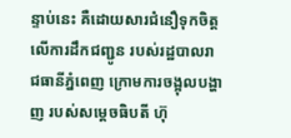ន្ទាប់នេះ គឺដោយសារជំនឿទុកចិត្ត លើការដឹកជញ្ជូន របស់រដ្ឋបាលរាជធានីភ្នំពេញ ក្រោមការចង្អុលបង្ហាញ របស់សម្តេចធិបតី ហ៊ុ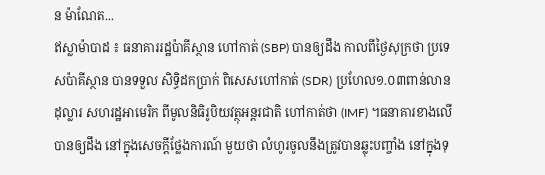ន ម៉ាណែត...
ឥស្លាម៉ាបាដ ៖ ធនាគាររដ្ឋប៉ាគីស្ថាន ហៅកាត់ (SBP) បានឲ្យដឹង កាលពីថ្ងៃសុក្រថា ប្រទេសប៉ាគីស្ថាន បានទទួល សិទ្ធិដកប្រាក់ ពិសេសហៅកាត់ (SDR) ប្រហែល១.០៣ពាន់លានដុល្លារ សហរដ្ឋអាមេរិក ពីមូលនិធិរូបិយវត្ថុអន្តរជាតិ ហៅកាត់ថា (IMF) ។ធនាគារខាងលើបានឲ្យដឹង នៅក្នុងសេចក្តីថ្លែងការណ៍ មួយថា លំហូរចូលនឹងត្រូវបានឆ្លុះបញ្ចាំង នៅក្នុងទុ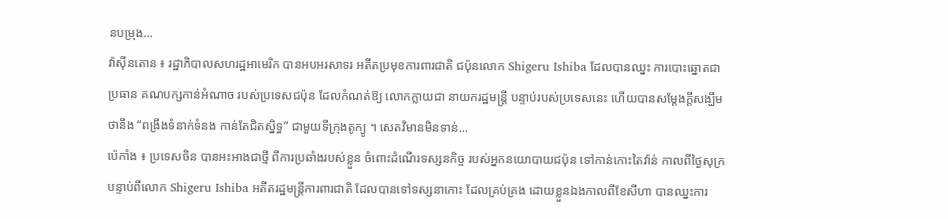នបម្រុង...
វ៉ាស៊ីនតោន ៖ រដ្ឋាភិបាលសហរដ្ឋអាមេរិក បានអបអរសាទរ អតីតប្រមុខការពារជាតិ ជប៉ុនលោក Shigeru Ishiba ដែលបានឈ្នះ ការបោះឆ្នោតជាប្រធាន គណបក្សកាន់អំណាច របស់ប្រទេសជប៉ុន ដែលកំណត់ឱ្យ លោកក្លាយជា នាយករដ្ឋមន្ត្រី បន្ទាប់របស់ប្រទេសនេះ ហើយបានសម្តែងក្តីសង្ឃឹមថានឹង “ពង្រឹងទំនាក់ទំនង កាន់តែជិតស្និទ្ធ” ជាមួយទីក្រុងតូក្យូ ។ សេតវិមានមិនទាន់...
ប៉េកាំង ៖ ប្រទេសចិន បានអះអាងជាថ្មី ពីការប្រឆាំងរបស់ខ្លួន ចំពោះដំណើរទស្សនកិច្ច របស់អ្នកនយោបាយជប៉ុន ទៅកាន់កោះតៃវ៉ាន់ កាលពីថ្ងៃសុក្រ បន្ទាប់ពីលោក Shigeru Ishiba អតីតរដ្ឋមន្ត្រីការពារជាតិ ដែលបានទៅទស្សនាកោះ ដែលគ្រប់គ្រង ដោយខ្លួនឯងកាលពីខែសីហា បានឈ្នះការ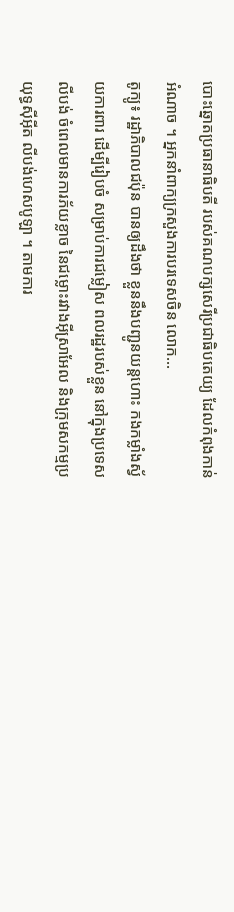បោះឆ្នោតប្រធានាធិបតី របស់គណបក្សសេរីប្រជាធិបតេយ្យ ដែលកំពុងកាន់អំណាច ។ អ្នកនាំពាក្យក្រសួងការបរទេសចិន លោក...
តូក្យូ៖ រដ្ឋាភិបាលជប៉ុន បានឲ្យដឹងថា ខ្លួននឹងបញ្ជូនយន្តហោះ កងកម្លាំងស្វ័យការពារ ដើម្បីរៀបចំ សម្រាប់ការជម្លៀស ពលរដ្ឋរបស់ខ្លួន នៅក្នុងប្រទេសលីបង់ ចំពេលមានការភ័យខ្លាច នៃជម្លោះរវាងអ៊ីស្រាអែល និងក្រុមសកម្មប្រយុទ្ធស៊ីអ៊ីត លីបង់ហេសបូឡា ។ តាមការ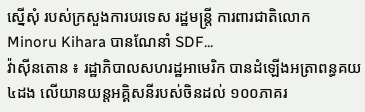ស្នើសុំ របស់ក្រសួងការបរទេស រដ្ឋមន្ត្រី ការពារជាតិលោក Minoru Kihara បានណែនាំ SDF...
វ៉ាស៊ីនតោន ៖ រដ្ឋាភិបាលសហរដ្ឋអាមេរិក បានដំឡើងអត្រាពន្ធគយ ៤ដង លើយានយន្តអគ្គិសនីរបស់ចិនដល់ ១០០ភាគរ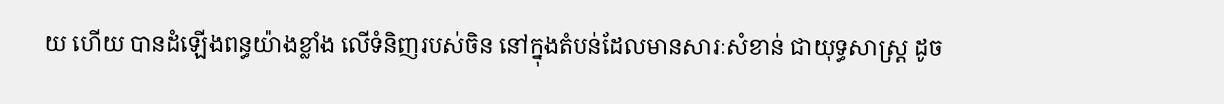យ ហើយ បានដំឡើងពន្ធយ៉ាងខ្លាំង លើទំនិញរបស់ចិន នៅក្នុងតំបន់ដែលមានសារៈសំខាន់ ជាយុទ្ធសាស្ត្រ ដូច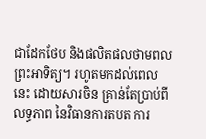ជាដែកថែប និងផលិតផលថាមពលព្រះអាទិត្យ។ រហូតមកដល់ពេលនេះ ដោយសារចិន គ្រាន់តែប្រាប់ពីលទ្ធភាព នៃវិធានការតបត ការ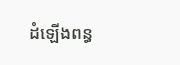ដំឡើងពន្ធ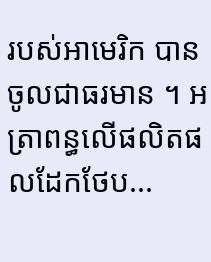របស់អាមេរិក បានចូលជាធរមាន ។ អត្រាពន្ធលើផលិតផលដែកថែប...